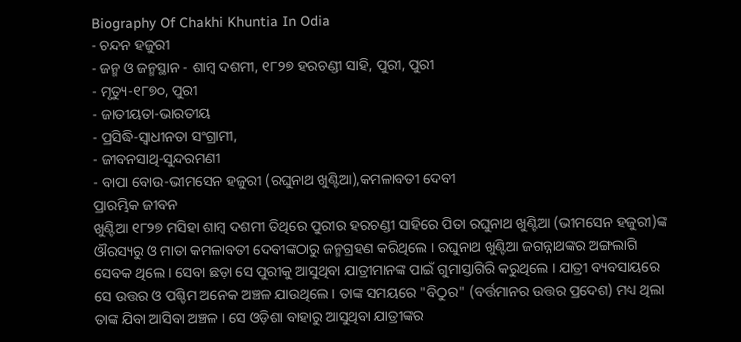Biography Of Chakhi Khuntia In Odia
- ଚନ୍ଦନ ହଜୁରୀ
- ଜନ୍ମ ଓ ଜନ୍ମସ୍ଥାନ - ଶାମ୍ବ ଦଶମୀ, ୧୮୨୭ ହରଚଣ୍ଡୀ ସାହି, ପୁରୀ, ପୁରୀ
- ମୃତ୍ୟୁ-୧୮୭୦, ପୁରୀ
- ଜାତୀୟତା-ଭାରତୀୟ
- ପ୍ରସିଦ୍ଧି-ସ୍ୱାଧୀନତା ସଂଗ୍ରାମୀ,
- ଜୀବନସାଥି-ସୁନ୍ଦରମଣୀ
- ବାପା ବୋଉ-ଭୀମସେନ ହଜୁରୀ (ରଘୁନାଥ ଖୁଣ୍ଟିଆ),କମଳାବତୀ ଦେବୀ
ପ୍ରାରମ୍ଭିକ ଜୀବନ
ଖୁଣ୍ଟିଆ ୧୮୨୭ ମସିହା ଶାମ୍ବ ଦଶମୀ ତିଥିରେ ପୁରୀର ହରଚଣ୍ଡୀ ସାହିରେ ପିତା ରଘୁନାଥ ଖୁଣ୍ଟିଆ (ଭୀମସେନ ହଜୁରୀ)ଙ୍କ ଔରସ୍ୟରୁ ଓ ମାତା କମଳାବତୀ ଦେବୀଙ୍କଠାରୁ ଜନ୍ମଗ୍ରହଣ କରିଥିଲେ । ରଘୁନାଥ ଖୁଣ୍ଟିଆ ଜଗନ୍ନାଥଙ୍କର ଅଙ୍ଗଲାଗି ସେବକ ଥିଲେ । ସେବା ଛଡ଼ା ସେ ପୁରୀକୁ ଆସୁଥିବା ଯାତ୍ରୀମାନଙ୍କ ପାଇଁ ଗୁମାସ୍ତାଗିରି କରୁଥିଲେ । ଯାତ୍ରୀ ବ୍ୟବସାୟରେ ସେ ଉତ୍ତର ଓ ପଶ୍ଚିମ ଅନେକ ଅଞ୍ଚଳ ଯାଉଥିଲେ । ତାଙ୍କ ସମୟରେ "ବିଠୁର" (ବର୍ତ୍ତମାନର ଉତ୍ତର ପ୍ରଦେଶ) ମଧ୍ୟ ଥିଲା ତାଙ୍କ ଯିବା ଆସିବା ଅଞ୍ଚଳ । ସେ ଓଡ଼ିଶା ବାହାରୁ ଆସୁଥିବା ଯାତ୍ରୀଙ୍କର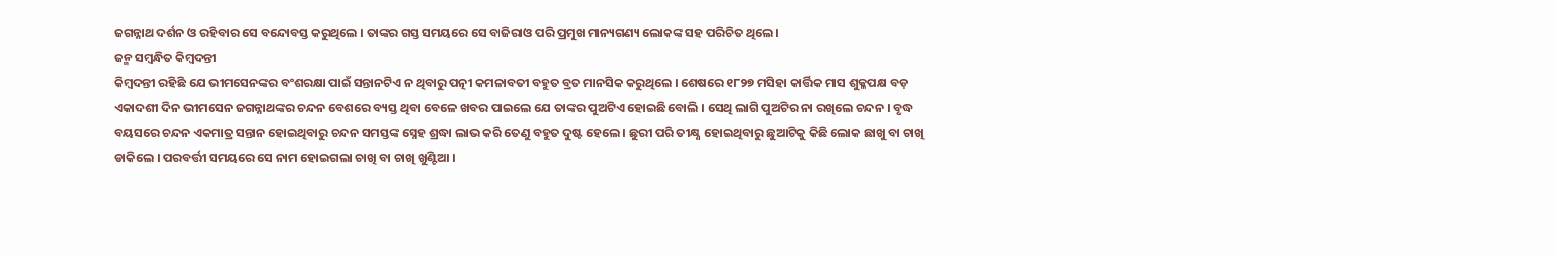ଜଗନ୍ନାଥ ଦର୍ଶନ ଓ ରହିବାର ସେ ବନ୍ଦୋବସ୍ତ କରୁଥିଲେ । ତାଙ୍କର ଗସ୍ତ ସମୟରେ ସେ ବାଜିରାଓ ପରି ପ୍ରମୁଖ ମାନ୍ୟଗଣ୍ୟ ଲୋକଙ୍କ ସହ ପରିଚିତ ଥିଲେ ।
ଜନ୍ମ ସମ୍ବନ୍ଧିତ କିମ୍ବଦନ୍ତୀ
କିମ୍ବଦନ୍ତୀ ରହିଛି ଯେ ଭୀମସେନଙ୍କର ବଂଶରକ୍ଷା ପାଇଁ ସନ୍ତାନଟିଏ ନ ଥିବାରୁ ପତ୍ନୀ କମଳାବତୀ ବହୁତ ବ୍ରତ ମାନସିକ କରୁଥିଲେ । ଶେଷରେ ୧୮୨୭ ମସିହା କାର୍ତ୍ତିକ ମାସ ଶୁକ୍ଳପକ୍ଷ ବଡ଼ ଏକାଦଶୀ ଦିନ ଭୀମସେନ ଜଗନ୍ନାଥଙ୍କର ଚନ୍ଦନ ବେଶରେ ବ୍ୟସ୍ତ ଥିବା ବେଳେ ଖବର ପାଇଲେ ଯେ ତାଙ୍କର ପୁଅଟିଏ ହୋଇଛି ବୋଲି । ସେଥି ଲାଗି ପୁଅଟିର ନା ରଖିଲେ ଚନ୍ଦନ । ବୃଦ୍ଧ ବୟସରେ ଚନ୍ଦନ ଏକମାତ୍ର ସନ୍ତାନ ହୋଇଥିବାରୁ ଚନ୍ଦନ ସମସ୍ତଙ୍କ ସ୍ନେହ ଶ୍ରଦ୍ଧା ଲାଭ କରି ତେଣୁ ବହୁତ ଦୁଷ୍ଟ ହେଲେ । ଛୁରୀ ପରି ତୀକ୍ଷ୍ଣ ହୋଇଥିବାରୁ ଛୁଆଟିକୁ କିଛି ଲୋକ ଛାଖୁ ବା ଚାଖି ଡାକିଲେ । ପରବର୍ତ୍ତୀ ସମୟରେ ସେ ନାମ ହୋଇଗଲା ଚାଖି ବା ଚାଖି ଖୁଣ୍ଟିଆ ।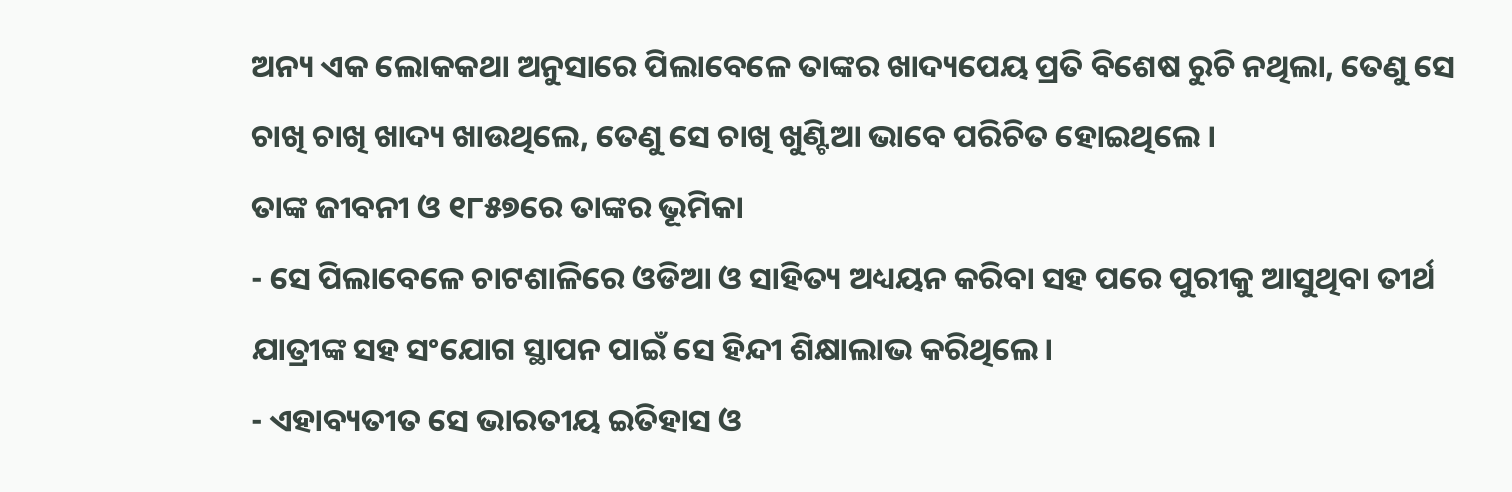ଅନ୍ୟ ଏକ ଲୋକକଥା ଅନୁସାରେ ପିଲାବେଳେ ତାଙ୍କର ଖାଦ୍ୟପେୟ ପ୍ରତି ବିଶେଷ ରୁଚି ନଥିଲା, ତେଣୁ ସେ ଚାଖି ଚାଖି ଖାଦ୍ୟ ଖାଉଥିଲେ, ତେଣୁ ସେ ଚାଖି ଖୁଣ୍ଟିଆ ଭାବେ ପରିଚିତ ହୋଇଥିଲେ ।
ତାଙ୍କ ଜୀବନୀ ଓ ୧୮୫୭ରେ ତାଙ୍କର ଭୂମିକା
- ସେ ପିଲାବେଳେ ଚାଟଶାଳିରେ ଓଡିଆ ଓ ସାହିତ୍ୟ ଅଧ୍ୟୟନ କରିବା ସହ ପରେ ପୁରୀକୁ ଆସୁଥିବା ତୀର୍ଥ ଯାତ୍ରୀଙ୍କ ସହ ସଂଯୋଗ ସ୍ଥାପନ ପାଇଁ ସେ ହିନ୍ଦୀ ଶିକ୍ଷାଲାଭ କରିଥିଲେ।
- ଏହାବ୍ୟତୀତ ସେ ଭାରତୀୟ ଇତିହାସ ଓ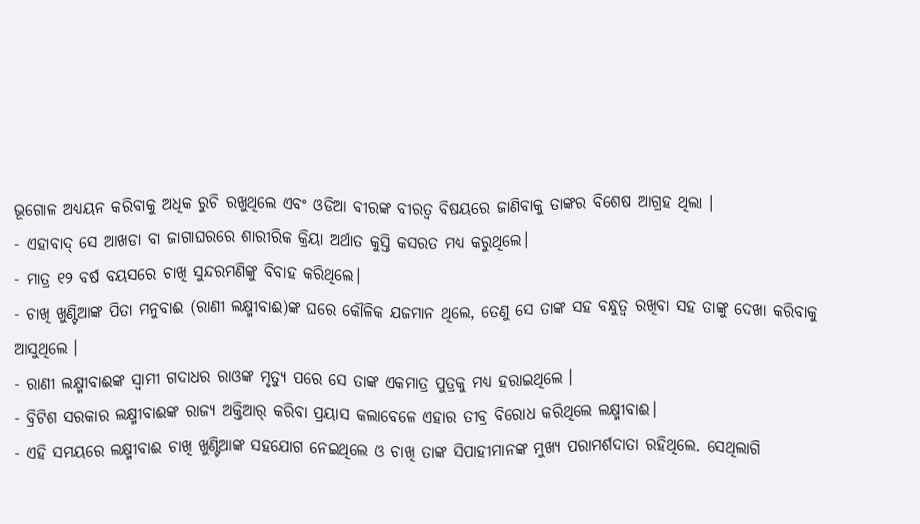ଭୂଗୋଳ ଅଧ୍ୟୟନ କରିବାକୁ ଅଧିକ ରୁଚି ରଖୁଥିଲେ ଏବଂ ଓଡିଆ ବୀରଙ୍କ ବୀରତ୍ଵ ବିଷୟରେ ଜାଣିବାକୁ ତାଙ୍କର ବିଶେଷ ଆଗ୍ରହ ଥିଲା ।
- ଏହାବାଦ୍ ସେ ଆଖଡା ବା ଜାଗାଘରରେ ଶାରୀରିକ କ୍ରିୟା ଅର୍ଥାତ କୁସ୍ତି କସରତ ମଧ୍ୟ କରୁଥିଲେ।
- ମାତ୍ର ୧୨ ବର୍ଷ ବୟସରେ ଚାଖି ସୁନ୍ଦରମଣିଙ୍କୁ ବିବାହ କରିଥିଲେ।
- ଚାଖି ଖୁଣ୍ଟିଆଙ୍କ ପିତା ମନୁବାଈ (ରାଣୀ ଲକ୍ଷ୍ମୀବାଈ)ଙ୍କ ଘରେ କୌଳିକ ଯଜମାନ ଥିଲେ, ତେଣୁ ସେ ତାଙ୍କ ସହ ବନ୍ଧୁତ୍ଵ ରଖିବା ସହ ତାଙ୍କୁ ଦେଖା କରିବାକୁ ଆସୁଥିଲେ ।
- ରାଣୀ ଲକ୍ଷ୍ମୀବାଈଙ୍କ ସ୍ଵାମୀ ଗଦାଧର ରାଓଙ୍କ ମୃତ୍ୟୁ ପରେ ସେ ତାଙ୍କ ଏକମାତ୍ର ପୁତ୍ରକୁ ମଧ୍ୟ ହରାଇଥିଲେ ।
- ବ୍ରିଟିଶ ସରକାର ଲକ୍ଷ୍ମୀବାଈଙ୍କ ରାଜ୍ୟ ଅକ୍ତିଆର୍ କରିବା ପ୍ରୟାସ କଲାବେଳେ ଏହାର ତୀବ୍ର ବିରୋଧ କରିଥିଲେ ଲକ୍ଷ୍ମୀବାଈ।
- ଏହି ସମୟରେ ଲକ୍ଷ୍ମୀବାଈ ଚାଖି ଖୁଣ୍ଟିଆଙ୍କ ସହଯୋଗ ନେଇଥିଲେ ଓ ଚାଖି ତାଙ୍କ ସିପାହୀମାନଙ୍କ ମୁଖ୍ୟ ପରାମର୍ଶଦାତା ରହିଥିଲେ. ସେଥିଲାଗି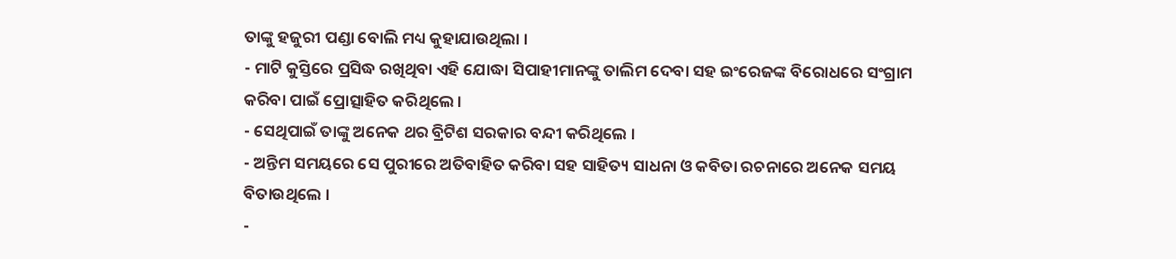ତାଙ୍କୁ ହଜୁରୀ ପଣ୍ଡା ବୋଲି ମଧ୍ୟ କୁହାଯାଉଥିଲା ।
- ମାଟି କୁସ୍ତିରେ ପ୍ରସିଦ୍ଧ ରଖିଥିବା ଏହି ଯୋଦ୍ଧା ସିପାହୀମାନଙ୍କୁ ତାଲିମ ଦେବା ସହ ଇଂରେଜଙ୍କ ବିରୋଧରେ ସଂଗ୍ରାମ କରିବା ପାଇଁ ପ୍ରୋତ୍ସାହିତ କରିଥିଲେ ।
- ସେଥିପାଇଁ ତାଙ୍କୁ ଅନେକ ଥର ବ୍ରିଟିଶ ସରକାର ବନ୍ଦୀ କରିଥିଲେ ।
- ଅନ୍ତିମ ସମୟରେ ସେ ପୁରୀରେ ଅତିବାହିତ କରିବା ସହ ସାହିତ୍ୟ ସାଧନା ଓ କବିତା ରଚନାରେ ଅନେକ ସମୟ ବିତାଉଥିଲେ ।
-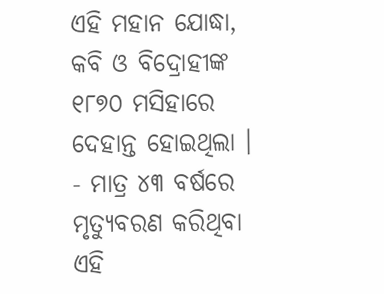ଏହି ମହାନ ଯୋଦ୍ଧା, କବି ଓ ବିଦ୍ରୋହୀଙ୍କ ୧୮୭୦ ମସିହାରେ ଦେହାନ୍ତ ହୋଇଥିଲା ।
- ମାତ୍ର ୪୩ ବର୍ଷରେ ମୃତ୍ୟୁବରଣ କରିଥିବା ଏହି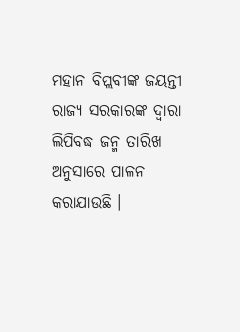ମହାନ ବିପ୍ଲବୀଙ୍କ ଜୟନ୍ତୀ ରାଜ୍ୟ ସରକାରଙ୍କ ଦ୍ଵାରା ଲିପିବଦ୍ଧ ଜନ୍ମ ତାରିଖ ଅନୁସାରେ ପାଳନ କରାଯାଉଛି ।